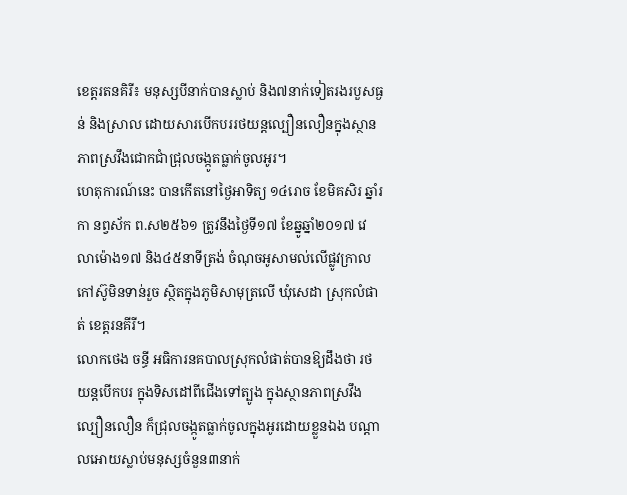ខេត្តរតនគិរី៖ មនុស្សបីនាក់បានស្លាប់ និង៧នាក់ទៀតរងរបួសធ្ងន់ និងស្រាល ដោយសារបើកបររថយន្តល្បឿនលឿនក្នុងស្ថានភាពស្រវឹងជោកជាំជ្រុលចង្កូតធ្លាក់ចូលអូរ។
ហេតុការណ៍នេះ បានកើតនៅថ្ងៃអាទិត្យ ១៤រោច ខែមិគសិរ ឆ្នាំរកា នព្វស័ក ព.ស២៥៦១ ត្រូវនឹងថ្ងៃទី១៧ ខែឆ្នូឆ្នាំ២០១៧ វេលាម៉ោង១៧ និង៤៥នាទីត្រង់ ចំណុចអូសាមល់លើផ្លូវក្រាលកៅស៊ូមិនទាន់រួច ស្ថិតក្នុងភូមិសាមុត្រលើ ឃុំសេដា ស្រុកលំផាត់ ខេត្តរនគីរី។
លោកថេង ចន្ធី អធិការនគបាលស្រុកលំផាត់បានឱ្យដឹងថា រថយន្តបើកបរ ក្នុងទិសដៅពីជើងទៅត្បូង ក្នុងស្ថានភាពស្រវឹងល្បឿនលឿន ក៏ជ្រុលចង្កូតធ្លាក់ចូលក្នុងអូរដោយខ្លួនឯង បណ្ដាលអោយស្លាប់មនុស្សចំនួន៣នាក់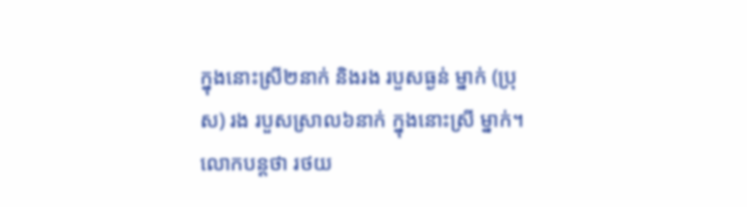ក្នុងនោះស្រី២នាក់ និងរង របួសធ្ងន់ ម្នាក់ (ប្រុស) រង របួសស្រាល៦នាក់ ក្នុងនោះស្រី ម្នាក់។
លោកបន្តថា រថយ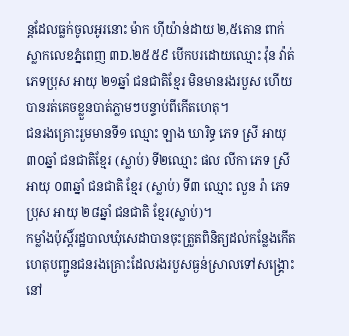ន្តដែលធ្លក់ចូលអូរនោះ ម៉ាក ហ៊ីយ៉ាន់ដាយ ២,៥តោន ពាក់ស្លាកលេខភ្នំពេញ ៣D.២៥៥៩ បើកបរដោយឈ្មោះ វ៉ុន វ៉ាត់ ភេទប្រុស អាយុ ២១ឆ្នាំ ជនជាតិខ្មែរ មិនមានរងរបួស ហើយបានរត់គេចខ្លួនបាត់ភ្លាមៗបន្ទាប់ពីកើតហេតុ។
ជនរងគ្រោះរួមមានទី១ ឈ្មោះ ឡាង ឃារិទ្ធ ភេទ ស្រី អាយុ ៣០ឆ្នាំ ជនជាតិខ្មែរ (ស្លាប់) ទី២ឈ្មោះ ផល លីកា ភេទ ស្រី អាយុ ០៣ឆ្នាំ ជនជាតិ ខ្មែរ (ស្លាប់) ទី៣ ឈ្មោះ លួន រ៉ា ភេទ ប្រុស អាយុ ២៨ឆ្នាំ ជនជាតិ ខ្មែរ(ស្លាប់)។
កម្លាំងប៉ុស្ដិ៍រដ្ឋបាលឃុំសេដាបានចុះត្រួតពិនិត្យដល់កន្លែងកើតហេតុបញ្ជូនជនរងគ្រោះដែលរងរបួសធ្ងន់ស្រាលទៅសង្រ្គោះនៅ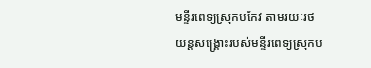មន្ទីរពេទ្យស្រុកបកែវ តាមរយៈរថយន្ដសង្គ្រោះរបស់មន្ទីរពេទ្យស្រុកប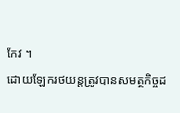កែវ ។
ដោយឡែករថយន្តត្រូវបានសមត្ថកិច្ចដ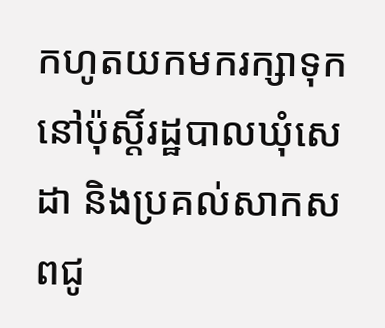កហូតយកមករក្សាទុកនៅប៉ុស្ដិ៍រដ្ឋបាលឃុំសេដា និងប្រគល់សាកសពជូ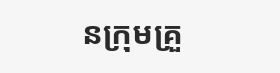នក្រុមគ្រួ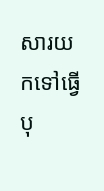សារយកទៅធ្វើបុ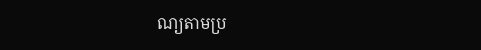ណ្យតាមប្រ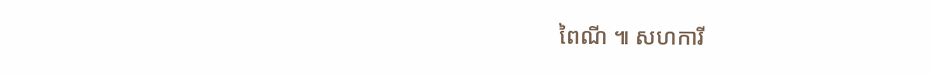ពៃណី ៕ សហការី